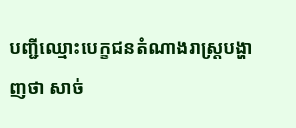បញ្ជីឈ្មោះបេក្ខជនតំណាងរាស្ត្របង្ហាញថា សាច់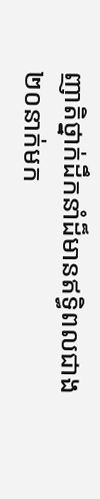ញាតិថ្នាក់ដឹកនាំដ៏មានឥទ្ធិពលជាង២០នាក់មក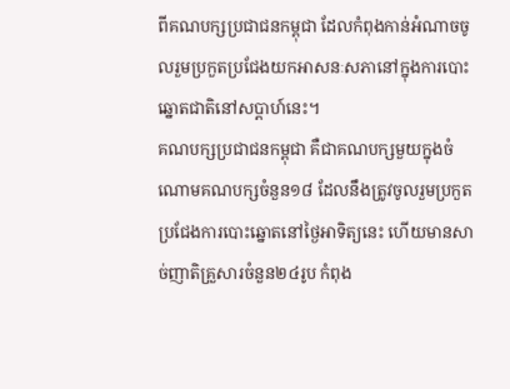ពីគណបក្សប្រជាជនកម្ពុជា ដែលកំពុងកាន់អំណាចចូលរួមប្រកួតប្រជែងយកអាសនៈសភានៅក្នុងការបោះឆ្នោតជាតិនៅសប្តាហ៍នេះ។
គណបក្សប្រជាជនកម្ពុជា គឺជាគណបក្សមួយក្នុងចំណោមគណបក្សចំនួន១៨ ដែលនឹងត្រូវចូលរួមប្រកួតប្រជែងការបោះឆ្នោតនៅថ្ងៃអាទិត្យនេះ ហើយមានសាច់ញាតិគ្រួសារចំនួន២៤រូប កំពុង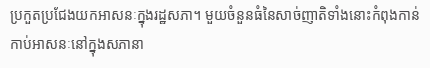ប្រកួតប្រជែងយកអាសនៈក្នុងរដ្ឋសភា។ មួយចំនួនធំនៃសាច់ញាតិទាំងនោះកំពុងកាន់កាប់អាសនៈនៅក្នុងសភានា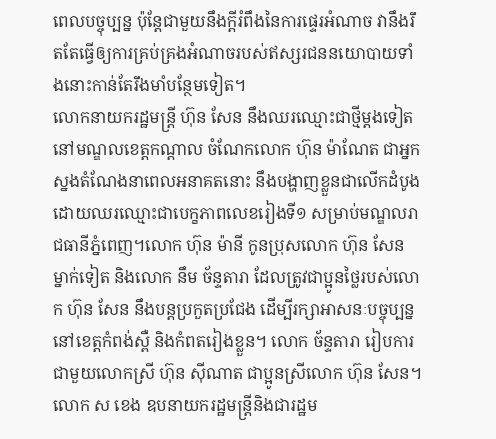ពេលបច្ចុប្បន្ន ប៉ុន្តែជាមួយនឹងក្តីរំពឹងនៃការផ្ទេរអំណាច វានឹងរឹតតែធ្វើឲ្យការគ្រប់គ្រងអំណាចរបស់ឥស្សរជននយោបាយទាំងនោះកាន់តែរឹងមាំបន្ថែមទៀត។
លោកនាយករដ្ឋមន្ត្រី ហ៊ុន សែន នឹងឈរឈ្មោះជាថ្មីម្តងទៀតនៅមណ្ឌលខេត្តកណ្តាល ចំណែកលោក ហ៊ុន ម៉ាណែត ជាអ្នកស្នងតំណែងនាពេលអនាគតនោះ នឹងបង្ហាញខ្លួនជាលើកដំបូងដោយឈរឈ្មោះជាបេក្ខភាពលេខរៀងទី១ សម្រាប់មណ្ឌលរាជធានីភ្នំពេញ។លោក ហ៊ុន ម៉ានី កូនប្រុសលោក ហ៊ុន សែន ម្នាក់ទៀត និងលោក នឹម ច័ន្ទតារា ដែលត្រូវជាប្អូនថ្លៃរបស់លោក ហ៊ុន សែន នឹងបន្តប្រកួតប្រជែង ដើម្បីរក្សាអាសនៈបច្ចុប្បន្ននៅខេត្តកំពង់ស្ពឺ និងកំពតរៀងខ្លួន។ លោក ច័ន្ទតារា រៀបការជាមួយលោកស្រី ហ៊ុន ស៊ីណាត ជាប្អូនស្រីលោក ហ៊ុន សែន។
លោក ស ខេង ឧបនាយករដ្ឋមន្ត្រីនិងជារដ្ឋម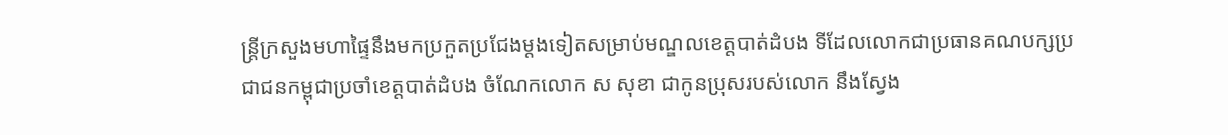ន្ត្រីក្រសួងមហាផ្ទៃនឹងមកប្រកួតប្រជែងម្តងទៀតសម្រាប់មណ្ឌលខេត្តបាត់ដំបង ទីដែលលោកជាប្រធានគណបក្សប្រជាជនកម្ពុជាប្រចាំខេត្តបាត់ដំបង ចំណែកលោក ស សុខា ជាកូនប្រុសរបស់លោក នឹងស្វែង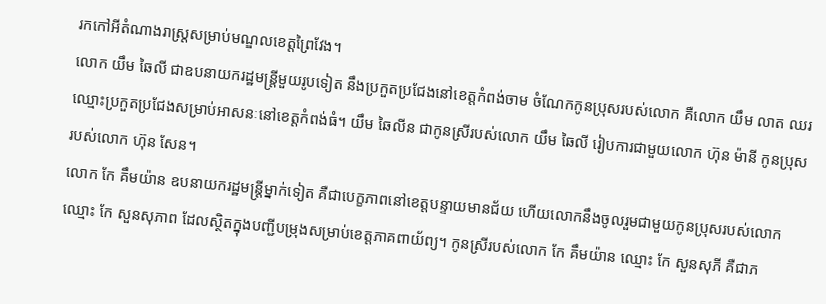រកកៅអីតំណាងរាស្រ្តសម្រាប់មណ្ឌលខេត្តព្រៃវែង។
លោក យឹម ឆៃលី ជាឧបនាយករដ្ឋមន្ត្រីមួយរូបទៀត នឹងប្រកួតប្រជែងនៅខេត្តកំពង់ចាម ចំណែកកូនប្រុសរបស់លោក គឺលោក យឹម លាត ឈរឈ្មោះប្រកួតប្រជែងសម្រាប់អាសនៈនៅខេត្តកំពង់ធំ។ យឹម ឆៃលីន ជាកូនស្រីរបស់លោក យឹម ឆៃលី រៀបការជាមួយលោក ហ៊ុន ម៉ានី កូនប្រុសរបស់លោក ហ៊ុន សែន។
លោក កែ គឹមយ៉ាន ឧបនាយករដ្ឋមន្រ្ដីម្នាក់ទៀត គឺជាបេក្ខភាពនៅខេត្តបន្ទាយមានជ័យ ហើយលោកនឹងចូលរួមជាមួយកូនប្រុសរបស់លោកឈ្មោះ កែ សួនសុភាព ដែលស្ថិតក្នុងបញ្ជីបម្រុងសម្រាប់ខេត្តភាគពាយ័ព្យ។ កូនស្រីរបស់លោក កែ គឹមយ៉ាន ឈ្មោះ កែ សួនសុភី គឺជាភ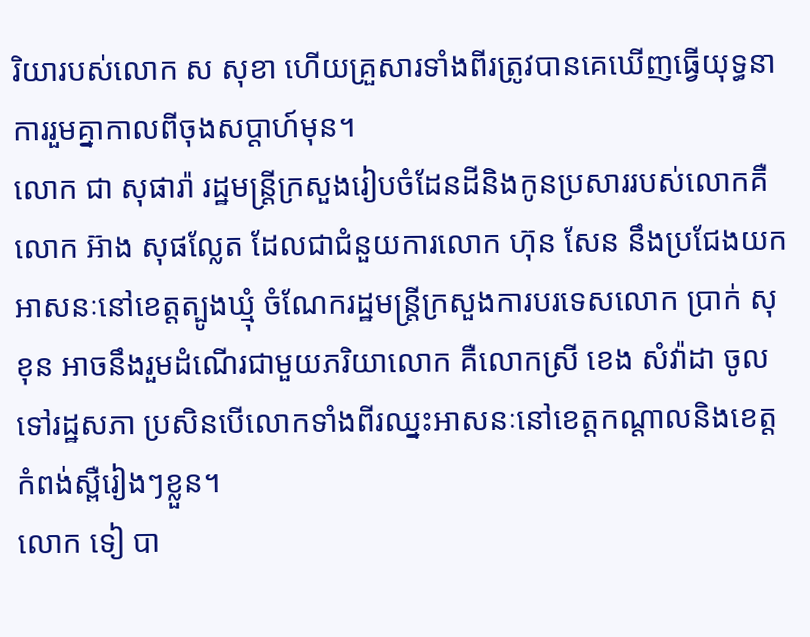រិយារបស់លោក ស សុខា ហើយគ្រួសារទាំងពីរត្រូវបានគេឃើញធ្វើយុទ្ធនាការរួមគ្នាកាលពីចុងសប្តាហ៍មុន។
លោក ជា សុផារ៉ា រដ្ឋមន្ត្រីក្រសួងរៀបចំដែនដីនិងកូនប្រសាររបស់លោកគឺលោក អ៊ាង សុផល្លែត ដែលជាជំនួយការលោក ហ៊ុន សែន នឹងប្រជែងយកអាសនៈនៅខេត្តត្បូងឃ្មុំ ចំណែករដ្ឋមន្ត្រីក្រសួងការបរទេសលោក ប្រាក់ សុខុន អាចនឹងរួមដំណើរជាមួយភរិយាលោក គឺលោកស្រី ខេង សំវ៉ាដា ចូលទៅរដ្ឋសភា ប្រសិនបើលោកទាំងពីរឈ្នះអាសនៈនៅខេត្តកណ្តាលនិងខេត្តកំពង់ស្ពឺរៀងៗខ្លួន។
លោក ទៀ បា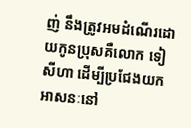ញ់ នឹងត្រូវអមដំណើរដោយកូនប្រុសគឺលោក ទៀ សីហា ដើម្បីប្រជែងយកអាសនៈនៅ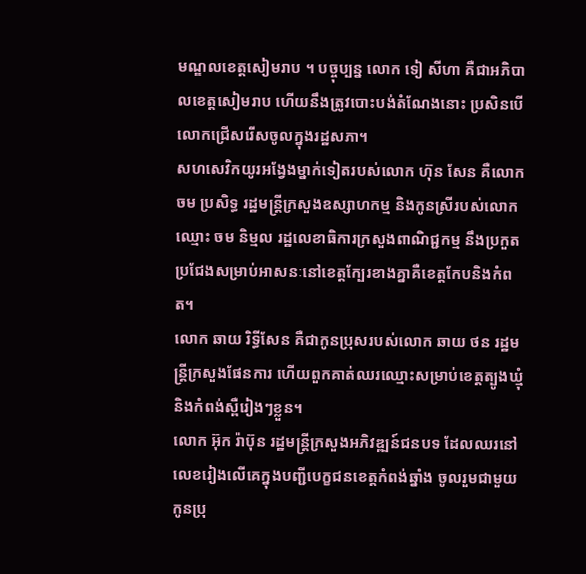មណ្ឌលខេត្តសៀមរាប ។ បច្ចុប្បន្ន លោក ទៀ សីហា គឺជាអភិបាលខេត្តសៀមរាប ហើយនឹងត្រូវបោះបង់តំណែងនោះ ប្រសិនបើលោកជ្រើសរើសចូលក្នុងរដ្ឋសភា។
សហសេវិកយូរអង្វែងម្នាក់ទៀតរបស់លោក ហ៊ុន សែន គឺលោក ចម ប្រសិទ្ធ រដ្ឋមន្ត្រីក្រសួងឧស្សាហកម្ម និងកូនស្រីរបស់លោកឈ្មោះ ចម និម្មល រដ្ឋលេខាធិការក្រសួងពាណិជ្ជកម្ម នឹងប្រកួតប្រជែងសម្រាប់អាសនៈនៅខេត្តក្បែរខាងគ្នាគឺខេត្តកែបនិងកំពត។
លោក ឆាយ រិទ្ធីសែន គឺជាកូនប្រុសរបស់លោក ឆាយ ថន រដ្ឋមន្ត្រីក្រសួងផែនការ ហើយពួកគាត់ឈរឈ្មោះសម្រាប់ខេត្តត្បូងឃ្មុំ និងកំពង់ស្ពឺរៀងៗខ្លួន។
លោក អ៊ុក រ៉ាប៊ុន រដ្ឋមន្ត្រីក្រសួងអភិវឌ្ឍន៍ជនបទ ដែលឈរនៅលេខរៀងលើគេក្នុងបញ្ជីបេក្ខជនខេត្តកំពង់ឆ្នាំង ចូលរួមជាមួយកូនប្រុ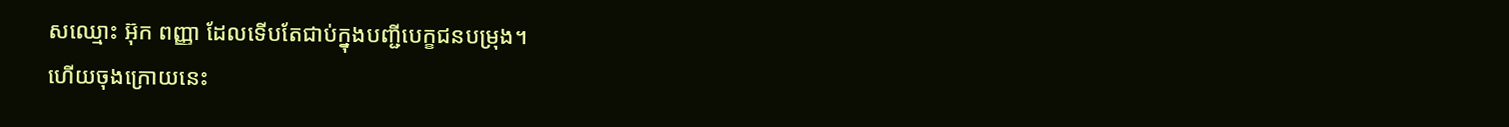សឈ្មោះ អ៊ុក ពញ្ញា ដែលទើបតែជាប់ក្នុងបញ្ជីបេក្ខជនបម្រុង។
ហើយចុងក្រោយនេះ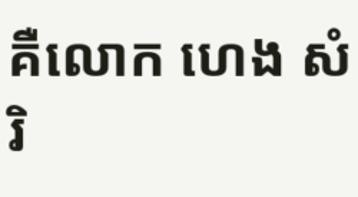គឺលោក ហេង សំរិ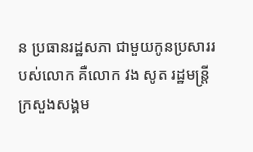ន ប្រធានរដ្ឋសភា ជាមួយកូនប្រសាររបស់លោក គឺលោក វង សូត រដ្ឋមន្ត្រីក្រសួងសង្គម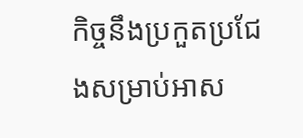កិច្ចនឹងប្រកួតប្រជែងសម្រាប់អាស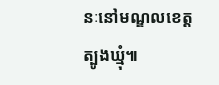នៈនៅមណ្ឌលខេត្តត្បូងឃ្មុំ៕